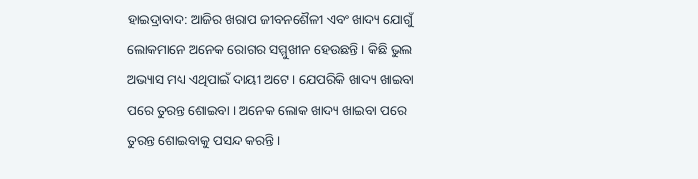ହାଇଦ୍ରାବାଦ: ଆଜିର ଖରାପ ଜୀବନଶୈଳୀ ଏବଂ ଖାଦ୍ୟ ଯୋଗୁଁ ଲୋକମାନେ ଅନେକ ରୋଗର ସମ୍ମୁଖୀନ ହେଉଛନ୍ତି । କିଛି ଭୁଲ ଅଭ୍ୟାସ ମଧ୍ୟ ଏଥିପାଇଁ ଦାୟୀ ଅଟେ । ଯେପରିକି ଖାଦ୍ୟ ଖାଇବା ପରେ ତୁରନ୍ତ ଶୋଇବା । ଅନେକ ଲୋକ ଖାଦ୍ୟ ଖାଇବା ପରେ ତୁରନ୍ତ ଶୋଇବାକୁ ପସନ୍ଦ କରନ୍ତି ।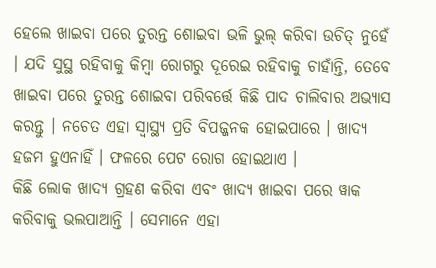ହେଲେ ଖାଇବା ପରେ ତୁରନ୍ତ ଶୋଇବା ଭଳି ଭୁଲ୍ କରିବା ଉଚିତ୍ ନୁହେଁ । ଯଦି ସୁସ୍ଥ ରହିବାକୁ କିମ୍ବା ରୋଗରୁ ଦୂରେଇ ରହିବାକୁ ଚାହାଁନ୍ତି, ତେବେ ଖାଇବା ପରେ ତୁରନ୍ତ ଶୋଇବା ପରିବର୍ତ୍ତେ କିଛି ପାଦ ଚାଲିବାର ଅଭ୍ୟାସ କରନ୍ତୁ । ନଚେତ ଏହା ସ୍ବାସ୍ଥ୍ୟ ପ୍ରତି ବିପଜ୍ଜନକ ହୋଇପାରେ । ଖାଦ୍ୟ ହଜମ ହୁଏନାହିଁ । ଫଳରେ ପେଟ ରୋଗ ହୋଇଥାଏ ।
କିଛି ଲୋକ ଖାଦ୍ୟ ଗ୍ରହଣ କରିବା ଏବଂ ଖାଦ୍ୟ ଖାଇବା ପରେ ୱାକ କରିବାକୁ ଭଲପାଆନ୍ତି । ସେମାନେ ଏହା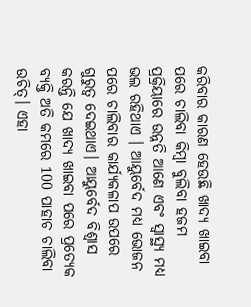କରିବାର କାରଣ ହେଉଛି ଖାଦ୍ୟ ଖାଇବା ପରେ ଚାଲିବା କିମ୍ବା ବୁଲିବା ହଜମ ପ୍ରକ୍ରିୟାରେ ଉନ୍ନତି ଆଣେ ଏବଂ ସ୍ୱାସ୍ଥ୍ୟ ମଧ୍ୟ ଭଲ ରହିଥାଏ । ଆୟୁର୍ବେଦ ମଧ୍ୟ ଭୋଜନ ପରେ ଚାଲିବାର କାର୍ଯ୍ୟକଳାପ ଉପରେ ଗୁରୁତ୍ୱ ଦେଇଥାଏ। ଆୟୁର୍ବେଦ ବିଶ୍ବାସ କରନ୍ତି ଯେ ଖାଦ୍ୟ ଖାଇବା ପରେ ପ୍ରତ୍ୟେକ ବ୍ୟକ୍ତି ଅତି କମରେ 100 ପାହାଚ ଚାଲିବା ଉଚିତ୍। ଏହା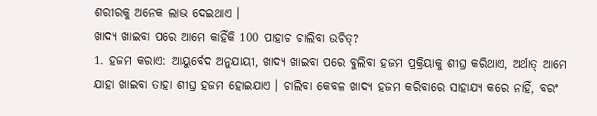ଶରୀରକୁ ଅନେକ ଲାଭ ଦେଇଥାଏ ।
ଖାଦ୍ୟ ଖାଇବା ପରେ ଆମେ କାହିଁକି 100 ପାହାଚ ଚାଲିବା ଉଚିତ୍?
1. ହଜମ କରାଏ: ଆୟୁର୍ବେଦ ଅନୁଯାୟୀ, ଖାଦ୍ୟ ଖାଇବା ପରେ ବୁଲିବା ହଜମ ପ୍ରକ୍ରିୟାକୁ ଶୀଘ୍ର କରିଥାଏ, ଅର୍ଥାତ୍ ଆମେ ଯାହା ଖାଇବା ତାହା ଶୀଘ୍ର ହଜମ ହୋଇଯାଏ । ଚାଲିବା କେବଳ ଖାଦ୍ୟ ହଜମ କରିବାରେ ସାହାଯ୍ୟ କରେ ନାହିଁ, ବରଂ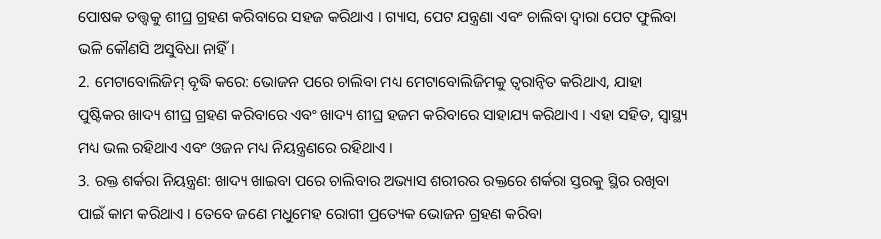ପୋଷକ ତତ୍ତ୍ୱକୁ ଶୀଘ୍ର ଗ୍ରହଣ କରିବାରେ ସହଜ କରିଥାଏ । ଗ୍ୟାସ, ପେଟ ଯନ୍ତ୍ରଣା ଏବଂ ଚାଲିବା ଦ୍ୱାରା ପେଟ ଫୁଲିବା ଭଳି କୌଣସି ଅସୁବିଧା ନାହିଁ ।
2. ମେଟାବୋଲିଜିମ୍ ବୃଦ୍ଧି କରେ: ଭୋଜନ ପରେ ଚାଲିବା ମଧ୍ୟ ମେଟାବୋଲିଜିମକୁ ତ୍ୱରାନ୍ୱିତ କରିଥାଏ, ଯାହା ପୁଷ୍ଟିକର ଖାଦ୍ୟ ଶୀଘ୍ର ଗ୍ରହଣ କରିବାରେ ଏବଂ ଖାଦ୍ୟ ଶୀଘ୍ର ହଜମ କରିବାରେ ସାହାଯ୍ୟ କରିଥାଏ । ଏହା ସହିତ, ସ୍ୱାସ୍ଥ୍ୟ ମଧ୍ୟ ଭଲ ରହିଥାଏ ଏବଂ ଓଜନ ମଧ୍ୟ ନିୟନ୍ତ୍ରଣରେ ରହିଥାଏ ।
3. ରକ୍ତ ଶର୍କରା ନିୟନ୍ତ୍ରଣ: ଖାଦ୍ୟ ଖାଇବା ପରେ ଚାଲିବାର ଅଭ୍ୟାସ ଶରୀରର ରକ୍ତରେ ଶର୍କରା ସ୍ତରକୁ ସ୍ଥିର ରଖିବା ପାଇଁ କାମ କରିଥାଏ । ତେବେ ଜଣେ ମଧୁମେହ ରୋଗୀ ପ୍ରତ୍ୟେକ ଭୋଜନ ଗ୍ରହଣ କରିବା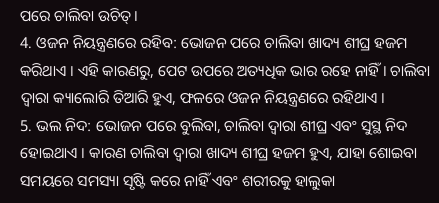ପରେ ଚାଲିବା ଉଚିତ୍।
4. ଓଜନ ନିୟନ୍ତ୍ରଣରେ ରହିବ: ଭୋଜନ ପରେ ଚାଲିବା ଖାଦ୍ୟ ଶୀଘ୍ର ହଜମ କରିଥାଏ । ଏହି କାରଣରୁ, ପେଟ ଉପରେ ଅତ୍ୟଧିକ ଭାର ରହେ ନାହିଁ । ଚାଲିବା ଦ୍ବାରା କ୍ୟାଲୋରି ତିଆରି ହୁଏ, ଫଳରେ ଓଜନ ନିୟନ୍ତ୍ରଣରେ ରହିଥାଏ ।
5. ଭଲ ନିଦ: ଭୋଜନ ପରେ ବୁଲିବା, ଚାଲିବା ଦ୍ୱାରା ଶୀଘ୍ର ଏବଂ ସୁସ୍ଥ ନିଦ ହୋଇଥାଏ । କାରଣ ଚାଲିବା ଦ୍ୱାରା ଖାଦ୍ୟ ଶୀଘ୍ର ହଜମ ହୁଏ, ଯାହା ଶୋଇବା ସମୟରେ ସମସ୍ୟା ସୃଷ୍ଟି କରେ ନାହିଁ ଏବଂ ଶରୀରକୁ ହାଲୁକା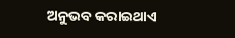ଅନୁଭବ କରାଇଥାଏ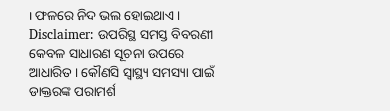। ଫଳରେ ନିଦ ଭଲ ହୋଇଥାଏ ।
Disclaimer: ଉପରିସ୍ଥ ସମସ୍ତ ବିବରଣୀ କେବଳ ସାଧାରଣ ସୂଚନା ଉପରେ ଆଧାରିତ । କୌଣସି ସ୍ବାସ୍ଥ୍ୟ ସମସ୍ୟା ପାଇଁ ଡାକ୍ତରଙ୍କ ପରାମର୍ଶ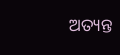ଅତ୍ୟନ୍ତ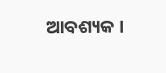ଆବଶ୍ୟକ ।